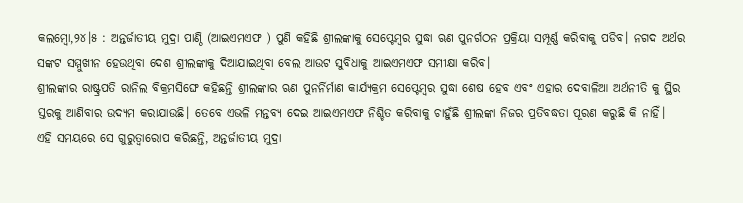କଲମ୍ବୋ,୨୪।୫ : ଅନ୍ତର୍ଜାତୀୟ ମୁଦ୍ରା ପାଣ୍ଠି (ଆଇଏମଏଫ ) ପୁଣି କହିଛି ଶ୍ରୀଲଙ୍କାକୁ ସେପ୍ଟେମ୍ବର ସୁଦ୍ଧା ଋଣ ପୁନର୍ଗଠନ ପ୍ରକ୍ରିୟା ସମ୍ପୂର୍ଣ୍ଣ କରିବାକୁ ପଡିବ। ନଗଦ ଅର୍ଥର ସଙ୍କଟ ସମ୍ମୁଖୀନ ହେଉଥିବା ଦେଶ ଶ୍ରୀଲଙ୍କାକୁ ଦିଆଯାଇଥିବା ବେଲ ଆଉଟ ସୁବିଧାକୁ ଆଇଏମଏଫ ସମୀକ୍ଷା କରିବ।
ଶ୍ରୀଲଙ୍କାର ରାଷ୍ଟ୍ରପତି ରାନିଲ ବିକ୍ରମସିଙ୍ଘେ କହିଛନ୍ତି ଶ୍ରୀଲଙ୍କାର ଋଣ ପୁନର୍ନିର୍ମାଣ କାର୍ଯ୍ୟକ୍ରମ ସେପ୍ଟେମ୍ବର ସୁଦ୍ଧା ଶେଷ ହେବ ଏବଂ ଏହାର ଦେବାଳିଆ ଅର୍ଥନୀତି କୁ ସ୍ଥିର ସ୍ତରକୁ ଆଣିବାର ଉଦ୍ୟମ କରାଯାଉଛି। ତେବେ ଏଭଳି ମନ୍ତବ୍ୟ ଦେଇ ଆଇଏମଏଫ ନିଶ୍ଚିତ କରିବାକୁ ଚାହୁଁଛି ଶ୍ରୀଲଙ୍କା ନିଜର ପ୍ରତିବଦ୍ଧତା ପୂରଣ କରୁଛି କି ନାହିଁ।
ଏହି ସମୟରେ ସେ ଗୁରୁତ୍ୱାରୋପ କରିଛନ୍ତି, ଅନ୍ତର୍ଜାତୀୟ ମୁଦ୍ରା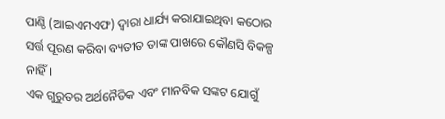ପାଣ୍ଠି (ଆଇଏମଏଫ) ଦ୍ୱାରା ଧାର୍ଯ୍ୟ କରାଯାଇଥିବା କଠୋର ସର୍ତ୍ତ ପୂରଣ କରିବା ବ୍ୟତୀତ ତାଙ୍କ ପାଖରେ କୌଣସି ବିକଳ୍ପ ନାହିଁ।
ଏକ ଗୁରୁତର ଅର୍ଥନୈତିକ ଏବଂ ମାନବିକ ସଙ୍କଟ ଯୋଗୁଁ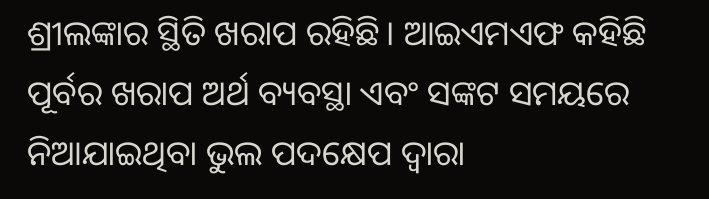ଶ୍ରୀଲଙ୍କାର ସ୍ଥିତି ଖରାପ ରହିଛି। ଆଇଏମଏଫ କହିଛି ପୂର୍ବର ଖରାପ ଅର୍ଥ ବ୍ୟବସ୍ଥା ଏବଂ ସଙ୍କଟ ସମୟରେ ନିଆଯାଇଥିବା ଭୁଲ ପଦକ୍ଷେପ ଦ୍ୱାରା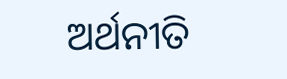ଅର୍ଥନୀତି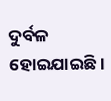ଦୁର୍ବଳ ହୋଇଯାଇଛି।